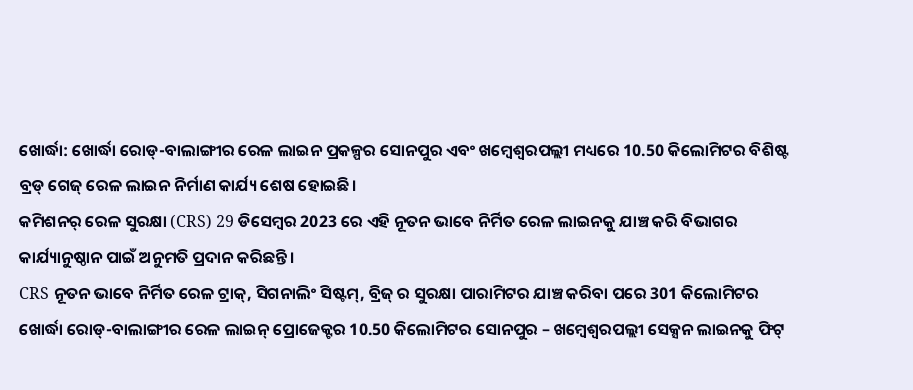ଖୋର୍ଦ୍ଧା: ଖୋର୍ଦ୍ଧା ରୋଡ୍-ବାଲାଙ୍ଗୀର ରେଳ ଲାଇନ ପ୍ରକଳ୍ପର ସୋନପୁର ଏବଂ ଖମ୍ବେଶ୍ୱରପଲ୍ଲୀ ମଧ୍ୟରେ 10.50 କିଲୋମିଟର ବିଶିଷ୍ଟ ବ୍ରଡ୍ ଗେଜ୍ ରେଳ ଲାଇନ ନିର୍ମାଣ କାର୍ଯ୍ୟ ଶେଷ ହୋଇଛି।
କମିଶନର୍ ରେଳ ସୁରକ୍ଷା (CRS) 29 ଡିସେମ୍ବର 2023 ରେ ଏହି ନୂତନ ଭାବେ ନିର୍ମିତ ରେଳ ଲାଇନକୁ ଯାଞ୍ଚ କରି ବିଭାଗର କାର୍ଯ୍ୟାନୁଷ୍ଠାନ ପାଇଁ ଅନୁମତି ପ୍ରଦାନ କରିଛନ୍ତି।
CRS ନୂତନ ଭାବେ ନିର୍ମିତ ରେଳ ଟ୍ରାକ୍, ସିଗନାଲିଂ ସିଷ୍ଟମ୍, ବ୍ରିଜ୍ ର ସୁରକ୍ଷା ପାରାମିଟର ଯାଞ୍ଚ କରିବା ପରେ 301 କିଲୋମିଟର ଖୋର୍ଦ୍ଧା ରୋଡ୍-ବାଲାଙ୍ଗୀର ରେଳ ଲାଇନ୍ ପ୍ରୋଜେକ୍ଟର 10.50 କିଲୋମିଟର ସୋନପୁର – ଖମ୍ବେଶ୍ବରପଲ୍ଲୀ ସେକ୍ସନ ଲାଇନକୁ ଫିଟ୍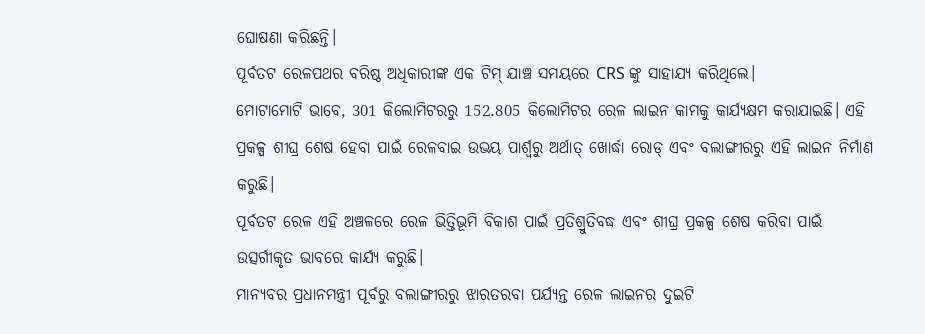ଘୋଷଣା କରିଛନ୍ତି।
ପୂର୍ବତଟ ରେଳପଥର ବରିଷ୍ଠ ଅଧିକାରୀଙ୍କ ଏକ ଟିମ୍ ଯାଞ୍ଚ ସମୟରେ CRS ଙ୍କୁ ସାହାଯ୍ୟ କରିଥିଲେ।
ମୋଟାମୋଟି ଭାବେ, 301 କିଲୋମିଟରରୁ 152.805 କିଲୋମିଟର ରେଳ ଲାଇନ କାମକୁ କାର୍ଯ୍ୟକ୍ଷମ କରାଯାଇଛି। ଏହି ପ୍ରକଳ୍ପ ଶୀଘ୍ର ଶେଷ ହେବା ପାଇଁ ରେଳବାଇ ଉଭୟ ପାର୍ଶ୍ୱରୁ ଅର୍ଥାତ୍ ଖୋର୍ଦ୍ଧା ରୋଡ୍ ଏବଂ ବଲାଙ୍ଗୀରରୁ ଏହି ଲାଇନ ନିର୍ମାଣ କରୁଛି।
ପୂର୍ବତଟ ରେଳ ଏହି ଅଞ୍ଚଳରେ ରେଳ ଭିତ୍ତିଭୂମି ବିକାଶ ପାଇଁ ପ୍ରତିଶ୍ରୁତିବଦ୍ଧ ଏବଂ ଶୀଘ୍ର ପ୍ରକଳ୍ପ ଶେଷ କରିବା ପାଇଁ ଉତ୍ସର୍ଗୀକୃତ ଭାବରେ କାର୍ଯ୍ୟ କରୁଛି।
ମାନ୍ୟବର ପ୍ରଧାନମନ୍ତ୍ରୀ ପୂର୍ବରୁ ବଲାଙ୍ଗୀରରୁ ଝାରତରବା ପର୍ଯ୍ୟନ୍ତ ରେଳ ଲାଇନର ଦୁଇଟି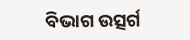ବିଭାଗ ଉତ୍ସର୍ଗ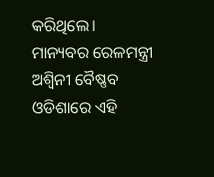କରିଥିଲେ।
ମାନ୍ୟବର ରେଳମନ୍ତ୍ରୀ ଅଶ୍ୱିନୀ ବୈଷ୍ଣବ ଓଡିଶାରେ ଏହି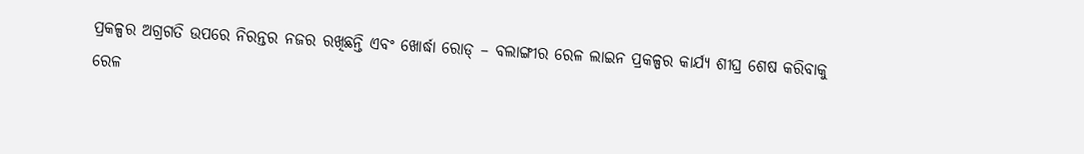ପ୍ରକଳ୍ପର ଅଗ୍ରଗତି ଉପରେ ନିରନ୍ତର ନଜର ରଖିଛନ୍ତି ଏବଂ ଖୋର୍ଦ୍ଧା ରୋଡ୍ – ବଲାଙ୍ଗୀର ରେଳ ଲାଇନ ପ୍ରକଳ୍ପର କାର୍ଯ୍ୟ ଶୀଘ୍ର ଶେଷ କରିବାକୁ ରେଳ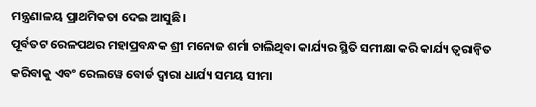ମନ୍ତ୍ରଣାଳୟ ପ୍ରାଥମିକତା ଦେଇ ଆସୁଛି।
ପୂର୍ବତଟ ରେଳପଥର ମହାପ୍ରବନ୍ଧକ ଶ୍ରୀ ମନୋଜ ଶର୍ମା ଚାଲିଥିବା କାର୍ଯ୍ୟର ସ୍ଥିତି ସମୀକ୍ଷା କରି କାର୍ଯ୍ୟ ତ୍ୱରାନ୍ୱିତ କରିବାକୁ ଏବଂ ରେଲୱେ ବୋର୍ଡ ଦ୍ୱାରା ଧାର୍ଯ୍ୟ ସମୟ ସୀମା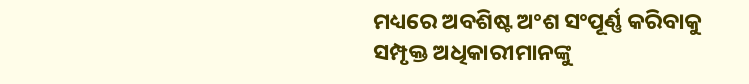ମଧ୍ୟରେ ଅବଶିଷ୍ଟ ଅଂଶ ସଂପୂର୍ଣ୍ଣ କରିବାକୁ ସମ୍ପୃକ୍ତ ଅଧିକାରୀମାନଙ୍କୁ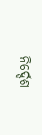ନିର୍ଦ୍ଦେଶ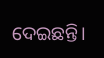ଦେଇଛନ୍ତି।